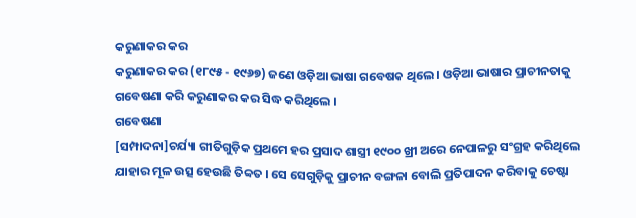କରୁଣାକର କର
କରୁଣାକର କର (୧୮୯୫ - ୧୯୬୭) ଜଣେ ଓଡ଼ିଆ ଭାଷା ଗବେଷକ ଥିଲେ । ଓଡ଼ିଆ ଭାଷାର ପ୍ରାଚୀନତାକୁ ଗବେଷଣା କରି କରୁଣାକର କର ସିଦ୍ଧ କରିଥିଲେ ।
ଗବେଷଣା
[ସମ୍ପାଦନା]ଚର୍ଯ୍ୟା ଗୀତିଗୁଡ଼ିକ ପ୍ରଥମେ ହର ପ୍ରସାଦ ଶାସ୍ତ୍ରୀ ୧୯୦୦ ଖ୍ରୀ ଅରେ ନେପାଳରୁ ସଂଗ୍ରହ କରିଥିଲେ ଯାହାର ମୂଳ ଉତ୍ସ ହେଉଛି ତିବ୍ୱତ । ସେ ସେଗୁଡ଼ିକୁ ପ୍ରାଚୀନ ବଙ୍ଗଳା ବୋଲି ପ୍ରତିପାଦନ କରିବାକୁ ଚେଷ୍ଟା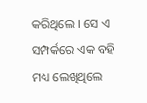କରିଥିଲେ । ସେ ଏ ସମ୍ପର୍କରେ ଏକ ବହି ମଧ୍ୟ ଲେଖିଥିଲେ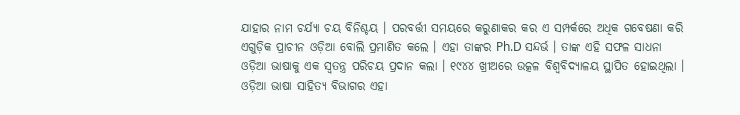ଯାହାର ନାମ ଚର୍ଯ୍ୟା ଚୟ ବିନିଶ୍ଚୟ । ପରବର୍ତ୍ତୀ ସମୟରେ କରୁଣାକର କର ଏ ସମ୍ପର୍କରେ ଅଧିକ ଗବେଷଣା କରି ଏଗୁଡ଼ିକ ପ୍ରାଚୀନ ଓଡ଼ିଆ ବୋଲି ପ୍ରମାଣିତ କଲେ । ଏହା ତାଙ୍କର Ph.D ସନ୍ଦର୍ଭ । ତାଙ୍କ ଏହି ସଫଳ ସାଧନା ଓଡ଼ିଆ ଭାଷାକୁ ଏକ ସ୍ୱତନ୍ତ୍ର ପରିଚୟ ପ୍ରଦାନ କଲା । ୧୯୪୪ ଖ୍ରୀଅରେ ଉତ୍କଳ ବିଶ୍ୱବିଦ୍ୟାଳୟ ସ୍ଥାପିତ ହୋଇଥିଲା । ଓଡ଼ିଆ ଭାଷା ସାହିତ୍ୟ ବିଭାଗର ଏହା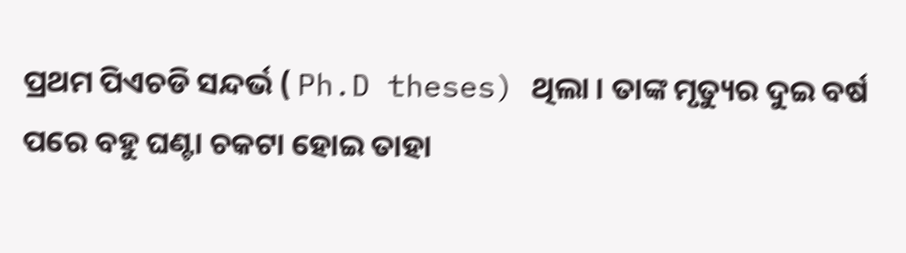ପ୍ରଥମ ପିଏଚଡି ସନ୍ଦର୍ଭ ( Ph.D theses) ଥିଲା । ତାଙ୍କ ମୃତ୍ୟୁର ଦୁଇ ବର୍ଷ ପରେ ବହୁ ଘଣ୍ଟା ଚକଟା ହୋଇ ତାହା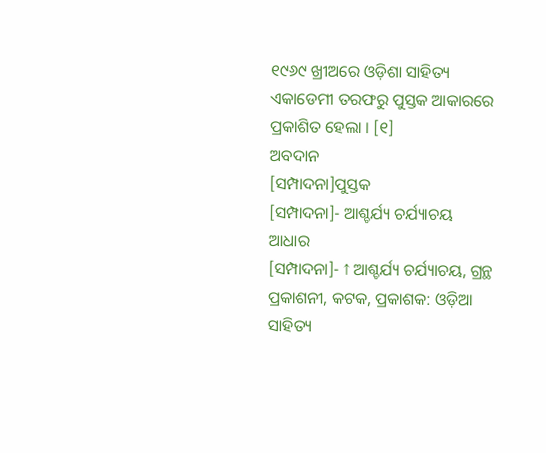୧୯୬୯ ଖ୍ରୀଅରେ ଓଡ଼ିଶା ସାହିତ୍ୟ ଏକାଡେମୀ ତରଫରୁ ପୁସ୍ତକ ଆକାରରେ ପ୍ରକାଶିତ ହେଲା । [୧]
ଅବଦାନ
[ସମ୍ପାଦନା]ପୁସ୍ତକ
[ସମ୍ପାଦନା]- ଆଶ୍ଚର୍ଯ୍ୟ ଚର୍ଯ୍ୟାଚୟ
ଆଧାର
[ସମ୍ପାଦନା]- ↑ ଆଶ୍ଚର୍ଯ୍ୟ ଚର୍ଯ୍ୟାଚୟ, ଗ୍ରନ୍ଥ ପ୍ରକାଶନୀ, କଟକ, ପ୍ରକାଶକ: ଓଡ଼ିଆ ସାହିତ୍ୟ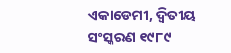ଏକାଡେମୀ, ଦ୍ୱିତୀୟ ସଂସ୍କରଣ ୧୯୮୯